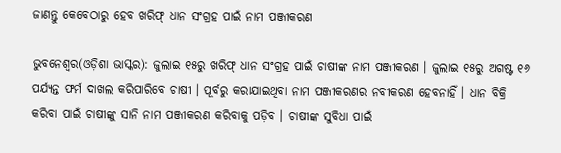ଜାଣନ୍ତୁ କେବେଠାରୁ ହେବ ଖରିଫ୍ ଧାନ ସଂଗ୍ରହ ପାଇଁ ନାମ ପଞ୍ଜୀକରଣ

ଭୁବନେଶ୍ୱର(ଓଡ଼ିଶା ଭାସ୍କର): ଜୁଲାଇ ୧୫ରୁ ଖରିଫ୍ ଧାନ ସଂଗ୍ରହ ପାଇଁ ଚାଷୀଙ୍କ ନାମ ପଞ୍ଜୀକରଣ । ଜୁଲାଇ ୧୫ରୁ ଅଗଷ୍ଟ ୧୬ ପର୍ଯ୍ୟନ୍ତ ଫର୍ମ ଦାଖଲ କରିପାରିବେ ଚାଷୀ । ପୂର୍ବରୁ କରାଯାଇଥିବା ନାମ ପଞ୍ଜୀକରଣର ନବୀକରଣ ହେବନାହିଁ । ଧାନ ବିକ୍ରି କରିବା ପାଇଁ ଚାଷୀଙ୍କୁ ସାନି ନାମ ପଞ୍ଜୀକରଣ କରିବାକୁ ପଡ଼ିବ । ଚାଷୀଙ୍କ ସୁବିଧା ପାଇଁ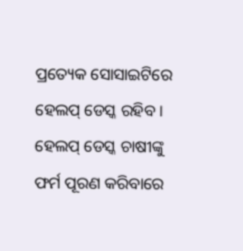ପ୍ରତ୍ୟେକ ସୋସାଇଟିରେ ହେଲପ୍ ଡେସ୍କ ରହିବ । ହେଲପ୍ ଡେସ୍କ ଚାଷୀଙ୍କୁ ଫର୍ମ ପୂରଣ କରିବାରେ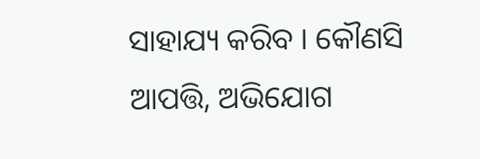ସାହାଯ୍ୟ କରିବ । କୌଣସି ଆପତ୍ତି, ଅଭିଯୋଗ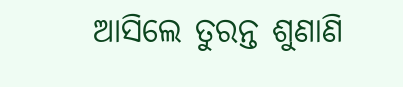ଆସିଲେ ତୁରନ୍ତ ଶୁଣାଣି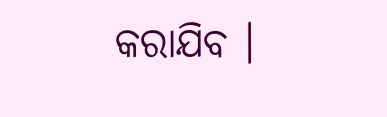କରାଯିବ ।